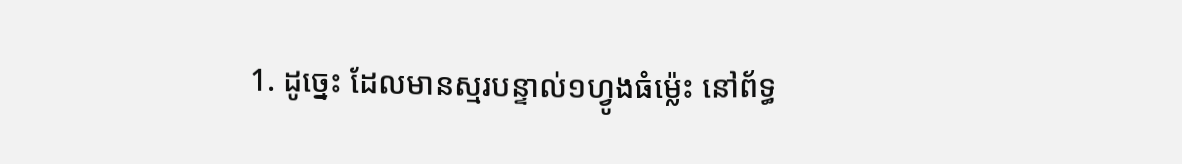1. ដូច្នេះ ដែលមានស្មរបន្ទាល់១ហ្វូងធំម៉្លេះ នៅព័ទ្ធ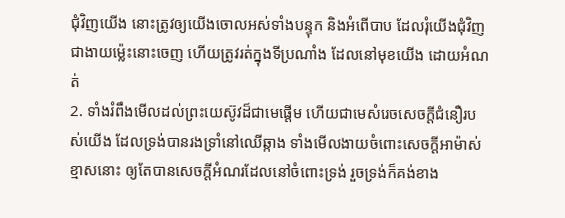ជុំវិញយើង នោះត្រូវឲ្យយើងចោលអស់ទាំងបន្ទុក និងអំពើបាប ដែលរុំយើងជុំវិញជាងាយម៉្លេះនោះចេញ ហើយត្រូវរត់ក្នុងទីប្រណាំង ដែលនៅមុខយើង ដោយអំណត់
2. ទាំងរំពឹងមើលដល់ព្រះយេស៊ូវដ៏ជាមេផ្តើម ហើយជាមេសំរេចសេចក្ដីជំនឿរបស់យើង ដែលទ្រង់បានរងទ្រាំនៅឈើឆ្កាង ទាំងមើលងាយចំពោះសេចក្ដីអាម៉ាស់ខ្មាសនោះ ឲ្យតែបានសេចក្ដីអំណរដែលនៅចំពោះទ្រង់ រួចទ្រង់ក៏គង់ខាង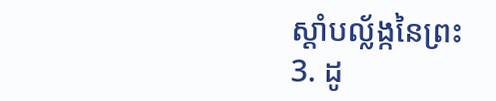ស្តាំបល្ល័ង្កនៃព្រះ
3. ដូ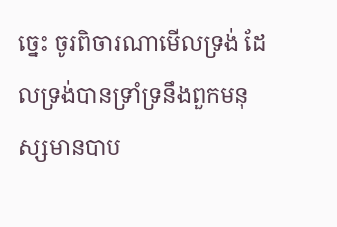ច្នេះ ចូរពិចារណាមើលទ្រង់ ដែលទ្រង់បានទ្រាំទ្រនឹងពួកមនុស្សមានបាប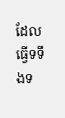ដែលធ្វើទទឹងទ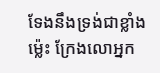ទែងនឹងទ្រង់ជាខ្លាំងម៉្លេះ ក្រែងលោអ្នក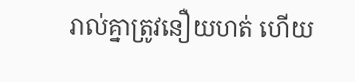រាល់គ្នាត្រូវនឿយហត់ ហើយ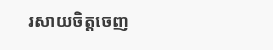រសាយចិត្តចេញ